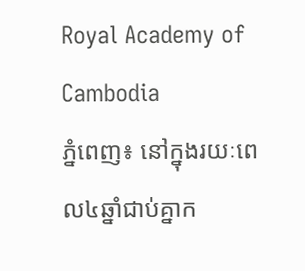Royal Academy of Cambodia
ភ្នំពេញ៖ នៅក្នុងរយៈពេល៤ឆ្នាំជាប់គ្នាក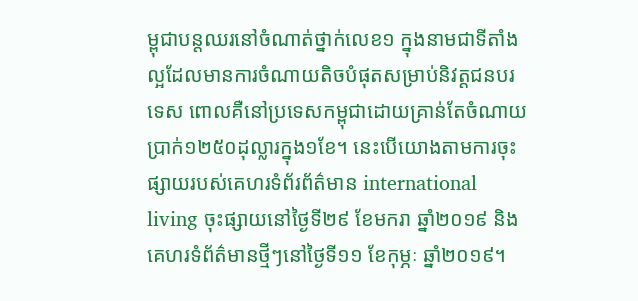ម្ពុជាបន្តឈរនៅចំណាត់ថ្នាក់លេខ១ ក្នុងនាមជាទីតាំងល្អដែលមានការចំណាយតិចបំផុតសម្រាប់និវត្តជនបរទេស ពោលគឺនៅប្រទេសកម្ពុជាដោយគ្រាន់តែចំណាយប្រាក់១២៥០ដុល្លារក្នុង១ខែ។ នេះបើយោងតាមការចុះផ្សាយរបស់គេហរទំព័រព័ត៌មាន international living ចុះផ្សាយនៅថ្ងៃទី២៩ ខែមករា ឆ្នាំ២០១៩ និងគេហរទំព័ត៌មានថ្មីៗនៅថ្ងៃទី១១ ខែកុម្ភៈ ឆ្នាំ២០១៩។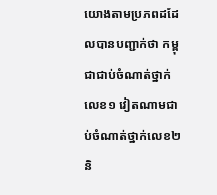យោងតាមប្រភពដដែលបានបញ្ជាក់ថា កម្ពុជាជាប់ចំណាត់ថ្នាក់លេខ១ វៀតណាមជាប់ចំណាត់ថ្នាក់លេខ២ និ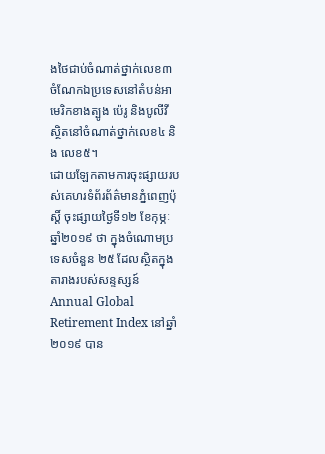ងថៃជាប់ចំណាត់ថ្នាក់លេខ៣ ចំណែកឯប្រទេសនៅតំបន់អាមេរិកខាងត្បូង ប៉េរូ និងបូលីវី ស្ថិតនៅចំណាត់ថ្នាក់លេខ៤ និង លេខ៥។
ដោយឡែកតាមការចុះផ្សាយរបស់គេហរទំព័រព័ត៌មានភ្នំពេញប៉ុស្តិ៍ ចុះផ្សាយថ្ងៃទី១២ ខែកុម្ភៈ ឆ្នាំ២០១៩ ថា ក្នុងចំណោមប្រទេសចំនួន ២៥ ដែលស្ថិតក្នុងតារាងរបស់សន្ទស្សន៍ Annual Global Retirement Index នៅឆ្នាំ ២០១៩ បាន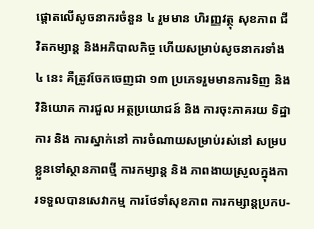ផ្តោតលើសូចនាករចំនួន ៤ រួមមាន ហិរញ្ញវត្ថុ សុខភាព ជីវិតកម្សាន្ត និងអភិបាលកិច្ច ហើយសម្រាប់សូចនាករទាំង ៤ នេះ គឺត្រូវចែកចេញជា ១៣ ប្រភេទរួមមានការទិញ និងវិនិយោគ ការជួល អត្ថប្រយោជន៍ និង ការចុះភាគរយ ទិដ្ឋាការ និង ការស្នាក់នៅ ការចំណាយសម្រាប់រស់នៅ សម្របខ្លួនទៅស្ថានភាពថ្មី ការកម្សាន្ត និង ភាពងាយស្រួលក្នុងការទទួលបានសេវាកម្ម ការថែទាំសុខភាព ការកម្សាន្តប្រកប-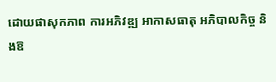ដោយផាសុកភាព ការអភិវឌ្ឍ អាកាសធាតុ អភិបាលកិច្ច និងឱ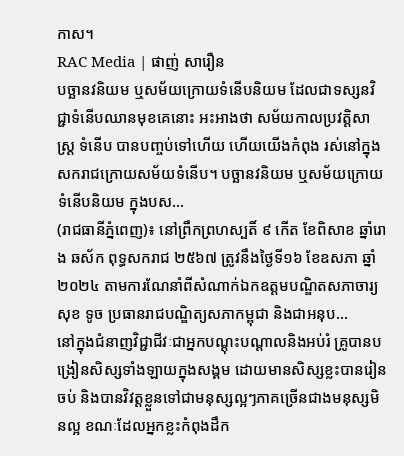កាស។
RAC Media | ផាញ់ សារឿន
បច្ឆានវនិយម ឬសម័យក្រោយទំនើបនិយម ដែលជាទស្សនវិជ្ជាទំនើបឈានមុខគេនោះ អះអាងថា សម័យកាលប្រវត្ដិសាស្ដ្រ ទំនើប បានបញ្ចប់ទៅហើយ ហើយយើងកំពុង រស់នៅក្នុងសករាជក្រោយសម័យទំនើប។ បច្ឆានវនិយម ឬសម័យក្រោយទំនើបនិយម ក្នុងបស...
(រាជធានីភ្នំពេញ)៖ នៅព្រឹកព្រហស្បតិ៍ ៩ កើត ខែពិសាខ ឆ្នាំរោង ឆស័ក ពុទ្ធសករាជ ២៥៦៧ ត្រូវនឹងថ្ងៃទី១៦ ខែឧសភា ឆ្នាំ២០២៤ តាមការណែនាំពីសំណាក់ឯកឧត្ដមបណ្ឌិតសភាចារ្យ សុខ ទូច ប្រធានរាជបណ្ឌិត្យសភាកម្ពុជា និងជាអនុប...
នៅក្នុងជំនាញវិជ្ជាជីវៈជាអ្នកបណ្ដុះបណ្ដាលនិងអប់រំ គ្រូបានបង្រៀនសិស្សទាំងឡាយក្នុងសង្គម ដោយមានសិស្សខ្លះបានរៀនចប់ និងបានវិវត្តខ្លួនទៅជាមនុស្សល្អៗភាគច្រើនជាងមនុស្សមិនល្អ ខណៈដែលអ្នកខ្លះកំពុងដឹក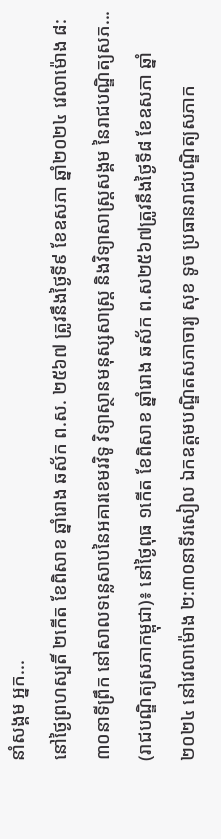នាំសង្គម អ្នក...
នៅថ្ងៃព្រហស្បតិ៍ ២កើត ខែពិសាខ ឆ្នាំរោង ឆស័ក ព.ស. ២៥៦៧ ត្រូវនឹងថ្ងៃទី៩ ខែឧសភា ឆ្នាំ២០២៤ វេលាម៉ោង ៨:៣០នាទីព្រឹក នៅសាលទន្លេសាបនៃអគារខេមរវិទូ វិទ្យាស្ថានមនុស្សសាស្រ្ត និងវិទ្យាសាស្រ្តសង្គម នៃរាជបណ្ឌិត្យសភ...
(រាជបណ្ឌិត្យសភាកម្ពុជា)៖ នៅថ្ងៃពុធ ១កើត ខែពិសាខ ឆ្នាំរោង ឆស័ក ព.ស២៥៦៧ត្រូវនឹងថ្ងៃទី៨ ខែឧសភា ឆ្នាំ២០២៤ នៅវេលាម៉ោង ២:៣០នាទីរសៀល ឯកឧត្តមបណ្ឌិតសភាចារ្យ សុខ ទូច ប្រធានរាជបណ្ឌិត្យសភាក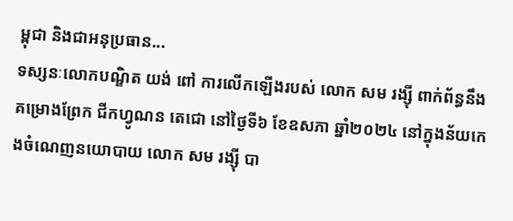ម្ពុជា និងជាអនុប្រធាន...
ទស្សនៈលោកបណ្ឌិត យង់ ពៅ ការលើកឡើងរបស់ លោក សម រង្ស៊ី ពាក់ព័ន្ធនឹងគម្រោងព្រែក ជីកហ្វូណន តេជោ នៅថ្ងៃទី៦ ខែឧសភា ឆ្នាំ២០២៤ នៅក្នុងន័យកេងចំណេញនយោបាយ លោក សម រង្ស៊ី បា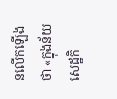នលើកឡើងថា «ក្នុងន័យសេដ្ឋកិ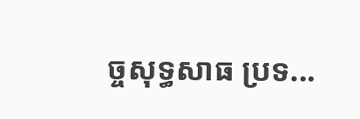ច្ចសុទ្ធសាធ ប្រទ...